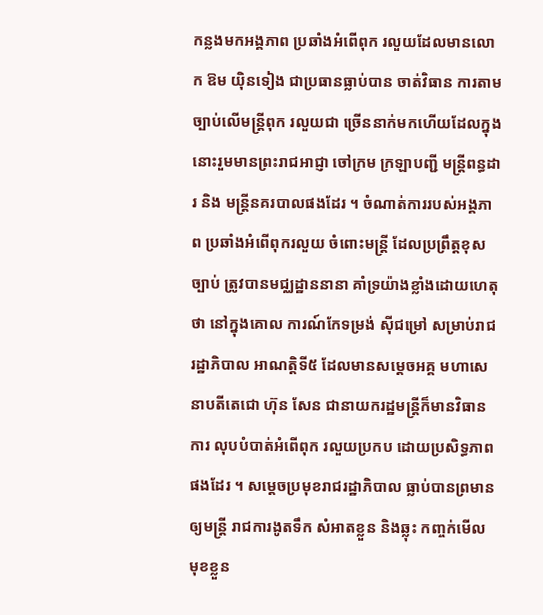កន្លងមកអង្គភាព ប្រឆាំងអំពើពុក រលួយដែលមានលោក ឱម យ៉ិនទៀង ជាប្រធានធ្លាប់បាន ចាត់វិធាន ការតាម ច្បាប់លើមន្រ្តីពុក រលួយជា ច្រើននាក់មកហើយដែលក្នុងនោះរួមមានព្រះរាជអាជ្ញា ចៅក្រម ក្រឡាបញ្ជី មន្រ្តីពន្ធដារ និង មន្រ្តីនគរបាលផងដែរ ។ ចំណាត់ការរបស់អង្គភាព ប្រឆាំងអំពើពុករលួយ ចំពោះមន្រ្តី ដែលប្រព្រឹត្តខុសច្បាប់ ត្រូវបានមជ្ឈដ្ឋាននានា គាំទ្រយ៉ាងខ្លាំងដោយហេតុថា នៅក្នុងគោល ការណ៍កែទម្រង់ ស៊ីជម្រៅ សម្រាប់រាជរដ្ឋាភិបាល អាណត្តិទី៥ ដែលមានសម្តេចអគ្គ មហាសេនាបតីតេជោ ហ៊ុន សែន ជានាយករដ្ឋមន្ត្រីក៏មានវិធានការ លុបបំបាត់អំពើពុក រលួយប្រកប ដោយប្រសិទ្ធភាពផងដែរ ។ សម្តេចប្រមុខរាជរដ្ឋាភិបាល ធ្លាប់បានព្រមានឲ្យមន្រ្តី រាជការងូតទឹក សំអាតខ្លួន និងឆ្លុះ កញ្ចក់មើល មុខខ្លួន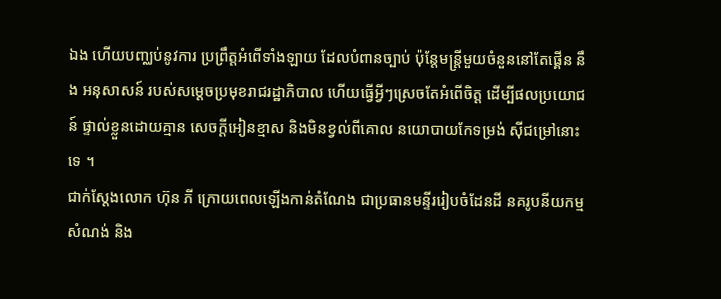ឯង ហើយបញ្ឈប់នូវការ ប្រព្រឹត្តអំពើទាំងឡាយ ដែលបំពានច្បាប់ ប៉ុន្តែមន្រ្តីមួយចំនួននៅតែផ្គើន នឹង អនុសាសន៍ របស់សម្តេចប្រមុខរាជរដ្ឋាភិបាល ហើយធ្វើអ្វីៗស្រេចតែអំពើចិត្ត ដើម្បីផលប្រយោជន៍ ផ្ទាល់ខ្លួនដោយគ្មាន សេចក្តីអៀនខ្មាស និងមិនខ្វល់ពីគោល នយោបាយកែទម្រង់ ស៊ីជម្រៅនោះទេ ។
ជាក់ស្តែងលោក ហ៊ុន ភី ក្រោយពេលឡើងកាន់តំណែង ជាប្រធានមន្ទីររៀបចំដែនដី នគរូបនីយកម្ម សំណង់ និង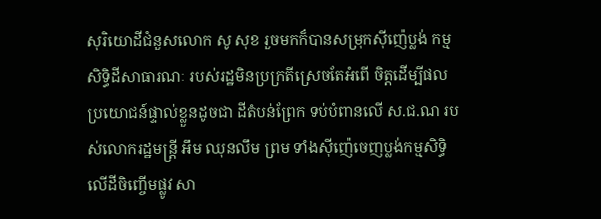សុរិយោដីជំនួសលោក សូ សុខ រួចមកក៏បានសម្រុកស៊ីញ៉េប្លង់ កម្មសិទ្ធិដីសាធារណៈ របស់រដ្ឋមិនប្រក្រតីស្រេចតែអំពើ ចិត្តដើម្បីផលប្រយោជន៍ផ្ទាល់ខ្លួនដូចជា ដីតំបន់ព្រែក ទប់បំពានលើ ស.ជ.ណ របស់លោករដ្ឋមន្រ្តី អឹម ឈុនលឹម ព្រម ទាំងស៊ីញ៉េចេញប្លង់កម្មសិទ្ធិ លើដីចិញ្ចើមផ្លូវ សា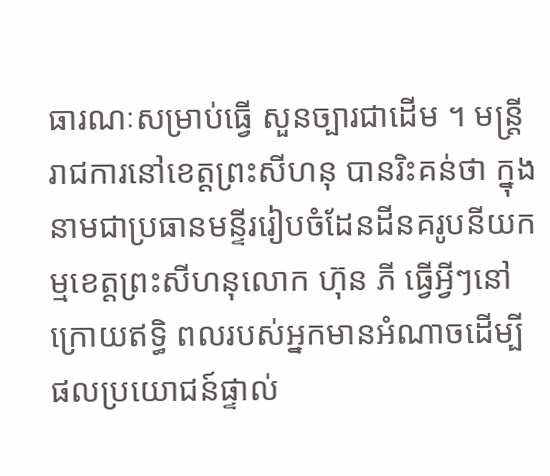ធារណៈសម្រាប់ធ្វើ សួនច្បារជាដើម ។ មន្រ្តីរាជការនៅខេត្តព្រះសីហនុ បានរិះគន់ថា ក្នុងនាមជាប្រធានមន្ទីររៀបចំដែនដីនគរូបនីយកម្មខេត្តព្រះសីហនុលោក ហ៊ុន ភី ធ្វើអ្វីៗនៅក្រោយឥទ្ធិ ពលរបស់អ្នកមានអំណាចដើម្បីផលប្រយោជន៍ផ្ទាល់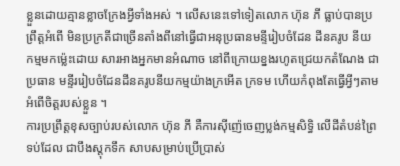ខ្លួនដោយគ្មានខ្លាចក្រែងអ្វីទាំងអស់ ។ លើសនេះទៅទៀតលោក ហ៊ុន ភី ធ្លាប់បានប្រព្រឹត្តអំពើ មិនប្រក្រតីជាច្រើនតាំងពីនៅធ្វើជាអនុប្រធានមន្ទីរៀបចំដែន ដីនគរូប នីយ កម្មមកម្ល៉េះដោយ សារអាងអ្នកមានអំណាច នៅពីក្រោយខ្នងរហូតជ្រេយកតំណែង ជាប្រធាន មន្ទីររៀបចំដែនដីនគរូបនីយកម្មយ៉ាងក្រអើត ក្រទម ហើយកំពុងតែធ្វើអ្វីៗតាមអំពើចិត្តរបស់ខ្លួន ។
ការប្រព្រឹត្តខុសច្បាប់របស់លោក ហ៊ុន ភី គឺការស៊ីញ៉េចេញប្លង់កម្មសិទ្ធិ លើដីតំបន់ព្រៃទប់ដែល ជាបឹងស្តុកទឹក សាបសម្រាប់ប្រើប្រាស់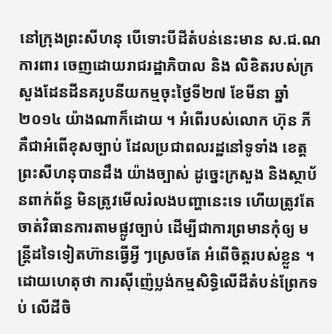នៅក្រុងព្រះសីហនុ បើទោះបីដីតំបន់នេះមាន ស.ជ.ណ ការពារ ចេញដោយរាជរដ្ឋាភិបាល និង លិខិតរបស់ក្រសួងដែនដីនគរូបនីយកម្មចុះថ្ងៃទី២៧ ខែមីនា ឆ្នាំ២០១៤ យ៉ាងណាក៏ដោយ ។ អំពើរបស់លោក ហ៊ុន ភី គឺជាអំពើខុសច្បាប់ ដែលប្រជាពលរដ្ឋនៅទូទាំង ខេត្តព្រះសីហនុបានដឹង យ៉ាងច្បាស់ ដូច្នេះក្រសួង និងស្ថាប័នពាក់ព័ន្ធ មិនត្រូវមើលរំលងបញ្ហានេះទេ ហើយត្រូវតែចាត់វិធានការតាមផ្លូវច្បាប់ ដើម្បីជាការព្រមានកុំឲ្យ មន្រ្តីដទៃទៀតហ៊ានធ្វើអ្វី ៗស្រេចតែ អំពើចិត្តរបស់ខ្លួន ។ ដោយហេតុថា ការស៊ីញ៉េប្លង់កម្មសិទ្ធិលើដីតំបន់ព្រែកទប់ លើដីចិ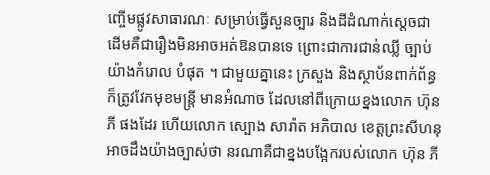ញ្ចើមផ្លូវសាធារណៈ សម្រាប់ធ្វើសួនច្បារ និងដីដំណាក់ស្តេចជាដើមគឺជារឿងមិនអាចអត់ឱនបានទេ ព្រោះជាការជាន់ឈ្លី ច្បាប់យ៉ាងកំរោល បំផុត ។ ជាមួយគ្នានេះ ក្រសួង និងស្ថាប័នពាក់ព័ន្ធក៏ត្រូវវែកមុខមន្រ្តី មានអំណាច ដែលនៅពីក្រោយខ្នងលោក ហ៊ុន ភី ផងដែរ ហើយលោក ស្បោង សារ៉ាត អភិបាល ខេត្តព្រះសីហនុ អាចដឹងយ៉ាងច្បាស់ថា នរណាគឺជាខ្នងបង្អែករបស់លោក ហ៊ុន ភី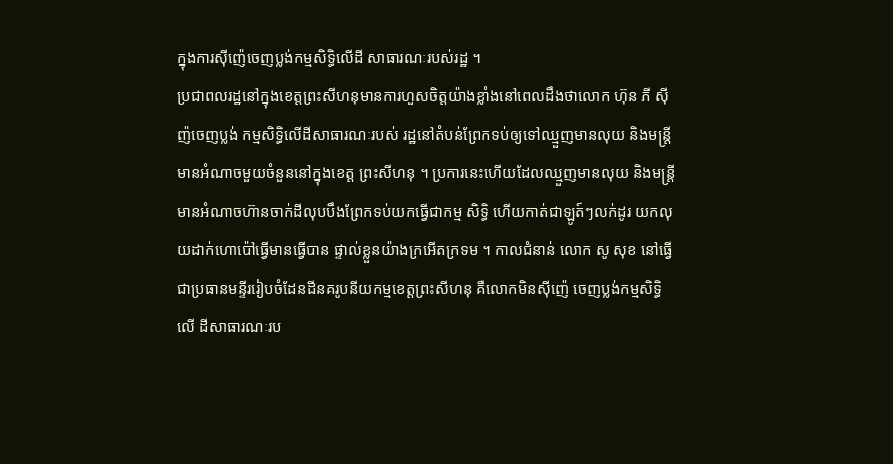ក្នុងការស៊ីញ៉េចេញប្លង់កម្មសិទ្ធិលើដី សាធារណៈរបស់រដ្ឋ ។
ប្រជាពលរដ្ឋនៅក្នុងខេត្តព្រះសីហនុមានការហួសចិត្តយ៉ាងខ្លាំងនៅពេលដឹងថាលោក ហ៊ុន ភី ស៊ីញ៉ចេញប្លង់ កម្មសិទ្ធិលើដីសាធារណៈរបស់ រដ្ឋនៅតំបន់ព្រែកទប់ឲ្យទៅឈ្មួញមានលុយ និងមន្រ្តីមានអំណាចមួយចំនួននៅក្នុងខេត្ត ព្រះសីហនុ ។ ប្រការនេះហើយដែលឈ្មួញមានលុយ និងមន្រ្តីមានអំណាចហ៊ានចាក់ដីលុបបឹងព្រែកទប់យកធ្វើជាកម្ម សិទ្ធិ ហើយកាត់ជាឡូត៍ៗលក់ដូរ យកលុយដាក់ហោប៉ៅធ្វើមានធ្វើបាន ផ្ទាល់ខ្លួនយ៉ាងក្រអើតក្រទម ។ កាលជំនាន់ លោក សូ សុខ នៅធ្វើជាប្រធានមន្ទីររៀបចំដែនដីនគរូបនីយកម្មខេត្តព្រះសីហនុ គឺលោកមិនស៊ីញ៉េ ចេញប្លង់កម្មសិទ្ធិលើ ដីសាធារណៈរប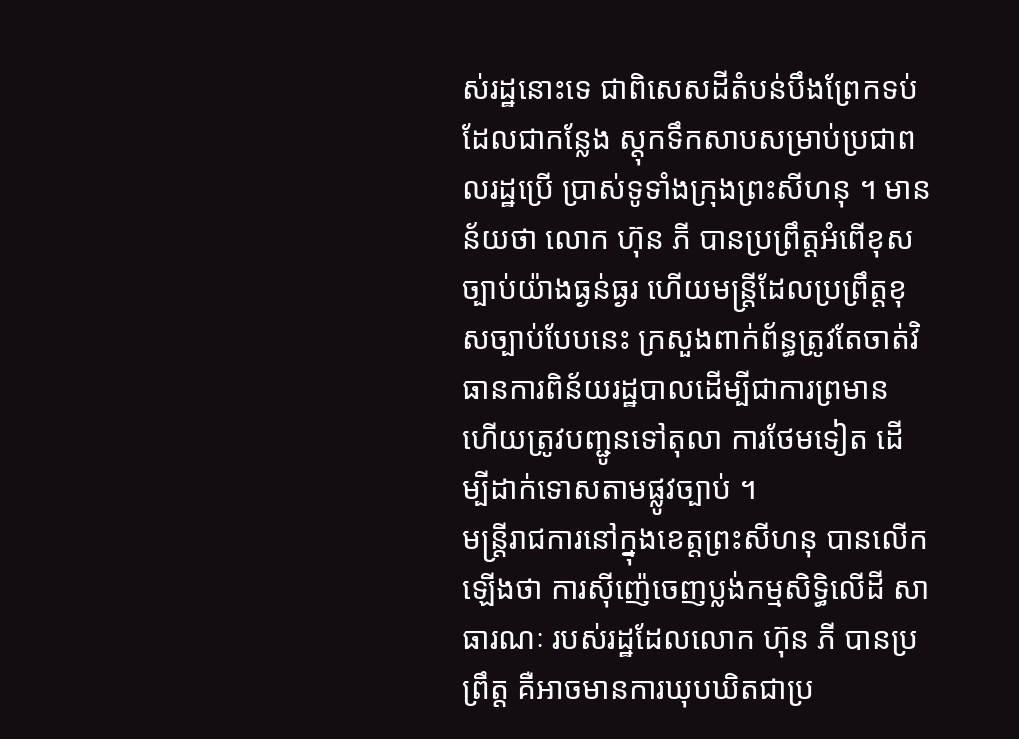ស់រដ្ឋនោះទេ ជាពិសេសដីតំបន់បឹងព្រែកទប់ដែលជាកន្លែង ស្តុកទឹកសាបសម្រាប់ប្រជាពលរដ្ឋប្រើ ប្រាស់ទូទាំងក្រុងព្រះសីហនុ ។ មានន័យថា លោក ហ៊ុន ភី បានប្រព្រឹត្តអំពើខុសច្បាប់យ៉ាងធ្ងន់ធ្ងរ ហើយមន្រ្តីដែលប្រព្រឹត្តខុសច្បាប់បែបនេះ ក្រសួងពាក់ព័ន្ធត្រូវតែចាត់វិធានការពិន័យរដ្ឋបាលដើម្បីជាការព្រមាន ហើយត្រូវបញ្ជូនទៅតុលា ការថែមទៀត ដើម្បីដាក់ទោសតាមផ្លូវច្បាប់ ។
មន្រ្តីរាជការនៅក្នុងខេត្តព្រះសីហនុ បានលើកឡើងថា ការស៊ីញ៉េចេញប្លង់កម្មសិទ្ធិលើដី សាធារណៈ របស់រដ្ឋដែលលោក ហ៊ុន ភី បានប្រព្រឹត្ត គឺអាចមានការឃុបឃិតជាប្រ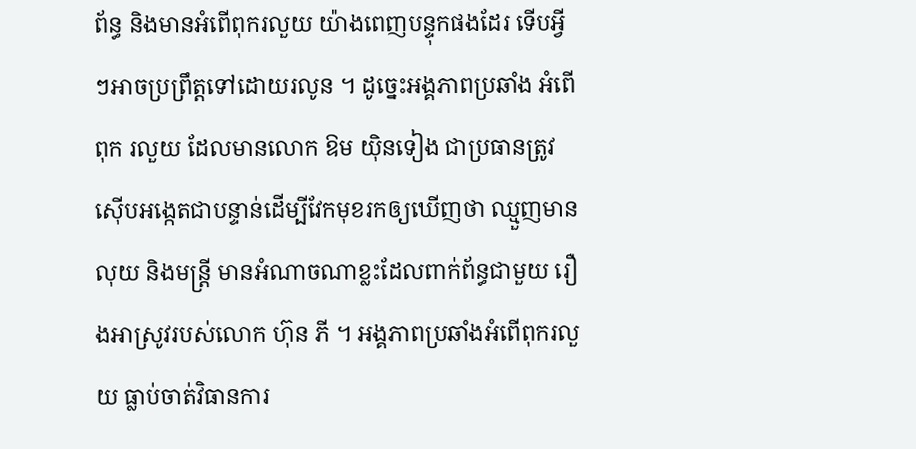ព័ន្ធ និងមានអំពើពុករលួយ យ៉ាងពេញបន្ទុកផងដែរ ទើបអ្វី ៗអាចប្រព្រឹត្តទៅដោយរលូន ។ ដូច្នេះអង្គភាពប្រឆាំង អំពើពុក រលួយ ដែលមានលោក ឱម យ៉ិនទៀង ជាប្រធានត្រូវ ស៊ើបអង្កេតជាបន្ទាន់ដើម្បីវែកមុខរកឲ្យឃើញថា ឈ្មួញមាន លុយ និងមន្រ្តី មានអំណាចណាខ្លះដែលពាក់ព័ន្ធជាមួយ រឿងអាស្រូវរបស់លោក ហ៊ុន ភី ។ អង្គភាពប្រឆាំងអំពើពុករលួយ ធ្លាប់ចាត់វិធានការ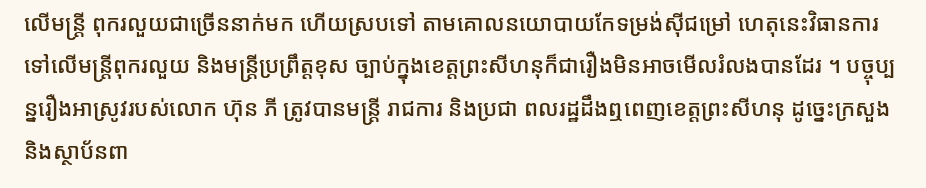លើមន្រ្តី ពុករលួយជាច្រើននាក់មក ហើយស្របទៅ តាមគោលនយោបាយកែទម្រង់ស៊ីជម្រៅ ហេតុនេះវិធានការទៅលើមន្រ្តីពុករលួយ និងមន្រ្តីប្រព្រឹត្តខុស ច្បាប់ក្នុងខេត្តព្រះសីហនុក៏ជារឿងមិនអាចមើលរំលងបានដែរ ។ បច្ចុប្បន្នរឿងអាស្រូវរបស់លោក ហ៊ុន ភី ត្រូវបានមន្រ្តី រាជការ និងប្រជា ពលរដ្ឋដឹងឮពេញខេត្តព្រះសីហនុ ដូច្នេះក្រសួង និងស្ថាប័នពា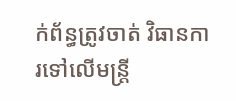ក់ព័ន្ធត្រូវចាត់ វិធានការទៅលើមន្រ្តី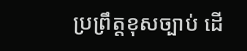ប្រព្រឹត្តខុសច្បាប់ ដើ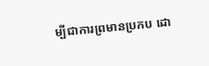ម្បីជាការព្រមានប្រកប ដោ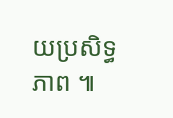យប្រសិទ្ធភាព ៕